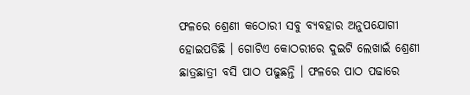ଫଳରେ ଶ୍ରେଣୀ କଠୋରୀ ସବୁ ବ୍ୟବହାର ଅନୁପଯୋଗୀ ହୋଇପଡିଛି । ଗୋଟିଏ କୋଠରୀରେ ଦୁଇଟି ଲେଖାଇଁ ଶ୍ରେଣୀ ଛାତ୍ରଛାତ୍ରୀ ବସି ପାଠ ପଢୁଛନ୍ତି । ଫଳରେ ପାଠ ପଢାରେ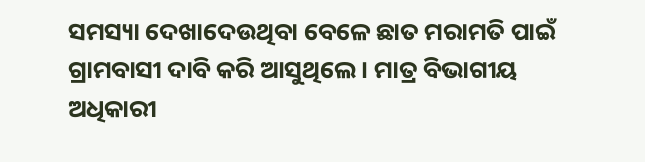ସମସ୍ୟା ଦେଖାଦେଉଥିବା ବେଳେ ଛାତ ମରାମତି ପାଇଁ ଗ୍ରାମବାସୀ ଦାବି କରି ଆସୁଥିଲେ । ମାତ୍ର ବିଭାଗୀୟ ଅଧିକାରୀ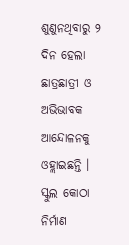ଶୁଣୁନଥିବାରୁ ୨ ଦିନ ହେଲା ଛାତ୍ରଛାତ୍ରୀ ଓ ଅଭିଭାବକ ଆନ୍ଦୋଳନକୁ ଓହ୍ଲାଇଛନ୍ତି ।
ସ୍କୁଲ କୋଠା ନିର୍ମାଣ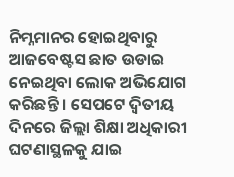ନିମ୍ନମାନର ହୋଇଥିବାରୁ ଆଜବେଷ୍ଟସ ଛାତ ଉଡାଇ ନେଇଥିବା ଲୋକ ଅଭିଯୋଗ କରିଛନ୍ତି । ସେପଟେ ଦ୍ୱିତୀୟ ଦିନରେ ଜିଲ୍ଲା ଶିକ୍ଷା ଅଧିକାରୀ ଘଟଣାସ୍ଥଳକୁ ଯାଇ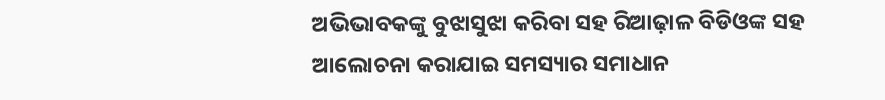ଅଭିଭାବକଙ୍କୁ ବୁଝାସୁଝା କରିବା ସହ ରିଆଢ଼ାଳ ବିଡିଓଙ୍କ ସହ ଆଲୋଚନା କରାଯାଇ ସମସ୍ୟାର ସମାଧାନ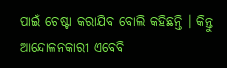ପାଇଁ ଚେଷ୍ଟା କରାଯିବ ବୋଲି କହିଛନ୍ତି । କିନ୍ତୁ ଆନ୍ଦୋଳନକାରୀ ଏବେବି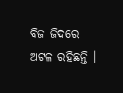ବିଜ ଜିଦରେ ଅଟଳ ରହିଛନ୍ତି ।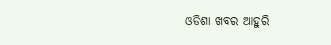ଓଡିଶା ଖବର ଆହୁରି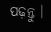ପଢ଼ନ୍ତୁ ।